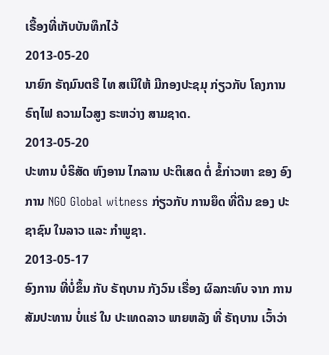ເຣື້ອງທີ່ເກັບບັນທຶກໄວ້
2013-05-20
ນາຍົກ ຣັຖມົນຕຣີ ໄທ ສເນີໃຫ້ ມີກອງປະຊມຸ ກ່ຽວກັບ ໂຄງການ ຣົຖໄຟ ຄວາມໄວສູງ ຣະຫວ່າງ ສາມຊາດ.
2013-05-20
ປະທານ ບໍຣິສັດ ຫົງອານ ໄກລານ ປະຕິເສດ ຕໍ່ ຂໍ້ກ່າວຫາ ຂອງ ອົງການ NGO Global witness ກ່ຽວກັບ ການຍຶດ ທີ່ດີນ ຂອງ ປະຊາຊົນ ໃນລາວ ແລະ ກຳພູຊາ.
2013-05-17
ອົງການ ທີ່ບໍ່ຂຶ້ນ ກັບ ຣັຖບານ ກັງວົນ ເຣື່ອງ ຜົລກະທົບ ຈາກ ການ ສັມປະທານ ບໍ່ແຮ່ ໃນ ປະເທດລາວ ພາຍຫລັງ ທີ່ ຣັຖບານ ເວົ້າວ່າ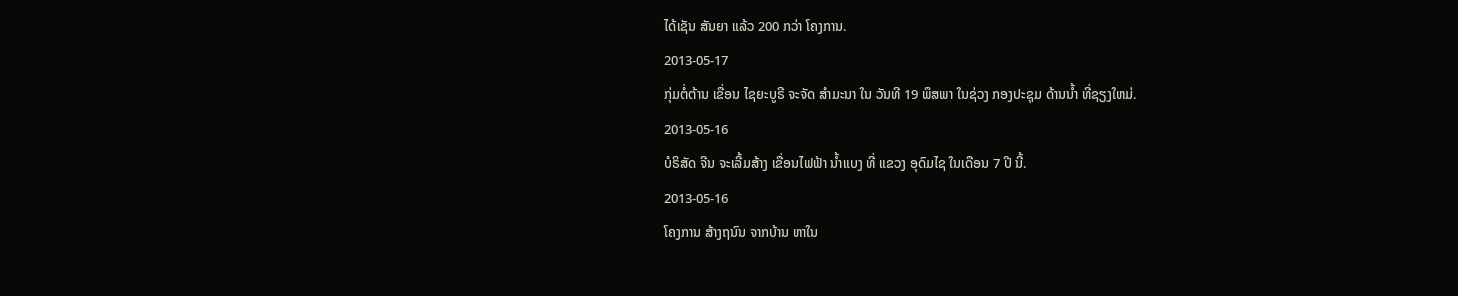ໄດ້ເຊັນ ສັນຍາ ແລ້ວ 200 ກວ່າ ໂຄງການ.
2013-05-17
ກຸ່ມຕໍ່ຕ້ານ ເຂື່ອນ ໄຊຍະບູຣີ ຈະຈັດ ສຳມະນາ ໃນ ວັນທີ 19 ພຶສພາ ໃນຊ່ວງ ກອງປະຊຸມ ດ້ານນ້ຳ ທີ່ຊຽງໃຫມ່.
2013-05-16
ບໍຣິສັດ ຈີນ ຈະເລີ້ມສ້າງ ເຂື່ອນໄຟຟ້າ ນໍ້າແບງ ທີ່ ແຂວງ ອຸດົມໄຊ ໃນເດືອນ 7 ປີ ນີ້.
2013-05-16
ໂຄງການ ສ້າງຖນົນ ຈາກບ້ານ ຫາໃນ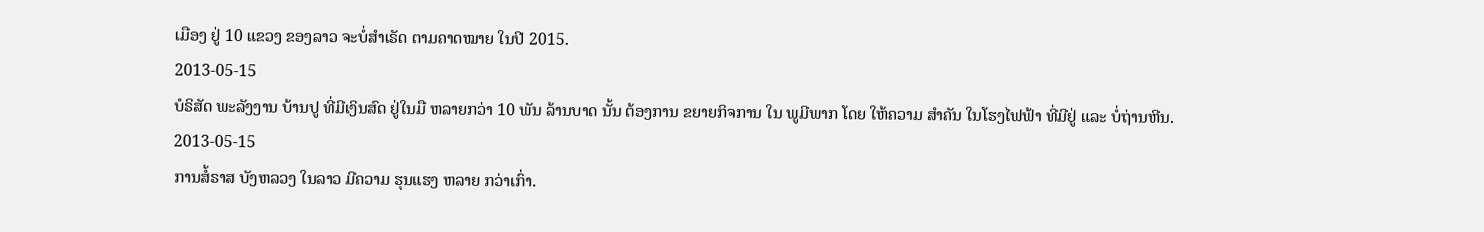ເມືອງ ຢູ່ 10 ແຂວງ ຂອງລາວ ຈະບໍ່ສໍາເຣັດ ຕາມຄາດໝາຍ ໃນປີ 2015.
2013-05-15
ບໍຣິສັດ ພະລັງງານ ບ້ານປູ ທີ່ມີເງິນສົດ ຢູ່ໃນມື ຫລາຍກວ່າ 10 ພັນ ລ້ານບາດ ນັ້ນ ຕ້ອງການ ຂຍາຍກິຈການ ໃນ ພູມີພາກ ໂດຍ ໃຫ້ຄວາມ ສໍາຄັນ ໃນໂຮງໄຟຟ້າ ທີ່ມີຢູ່ ແລະ ບໍ່ຖ່ານຫີນ.
2013-05-15
ການສໍ້ຣາສ ບັງຫລວງ ໃນລາວ ມີຄວາມ ຮຸນແຮງ ຫລາຍ ກວ່າເກົ່າ.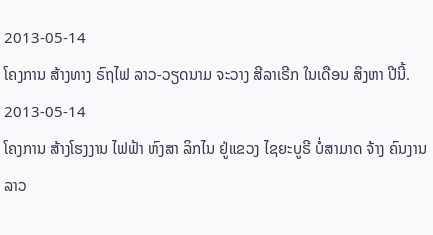2013-05-14
ໂຄງການ ສ້າງທາງ ຣົຖໄຟ ລາວ-ວຽດນາມ ຈະວາງ ສີລາເຣີກ ໃນເດືອນ ສິງຫາ ປີນີ້.
2013-05-14
ໂຄງການ ສ້າງໂຮງງານ ໄຟຟ້າ ຫົງສາ ລິກໄນ ຢູ່ແຂວງ ໄຊຍະບູຣີ ບໍ່ສາມາດ ຈ້າງ ຄົນງານລາວ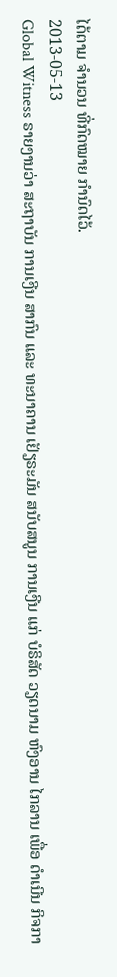ໄດ້ຕາມ ຈໍານວນ ທີ່ກົດໝາຍ ກໍານົດໄວ້.
2013-05-13
Global Witness ຣາຍງານວ່າ ສະຖາບັນ ການເງີນ ສາກົນ ແລະ ທະນາຄານ ເຢັຽຣະມັນ ສນັບສນູນ ການເງີນ ແກ່ ບໍຣິສັດ ວຽດນາມ ຫົງອານ ໄກລານ ເພື່ອ ດຳເນີນ ກິຈກາ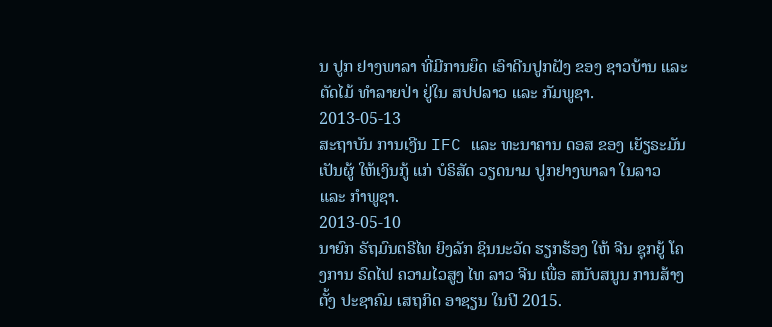ນ ປູກ ຢາງພາລາ ທີ່ມີການຍຶດ ເອົາດີນປູກຝັງ ຂອງ ຊາວບ້ານ ແລະ ຕັດໄມ້ ທຳລາຍປ່າ ຢູ່ໃນ ສປປລາວ ແລະ ກັມພູຊາ.
2013-05-13
ສະຖາບັນ ການເງີນ IFC ແລະ ທະນາຄານ ດອສ ຂອງ ເຍັຽຣະມັນ ເປັນຜູ້ ໃຫ້ເງິນກູ້ ແກ່ ບໍຣິສັດ ວຽດນາມ ປູກຢາງພາລາ ໃນລາວ ແລະ ກຳພູຊາ.
2013-05-10
ນາຍົກ ຣັຖມົນຕຣີໄທ ຍິງລັກ ຊິນນະວັດ ຮຽກຮ້ອງ ໃຫ້ ຈີນ ຊຸກຍູ້ ໂຄງການ ຣົດໄຟ ຄວາມໄວສູງ ໄທ ລາວ ຈີນ ເພື່ອ ສນັບສນູນ ການສ້າງຕັ້ງ ປະຊາຄົມ ເສຖກິດ ອາຊຽນ ໃນປີ 2015.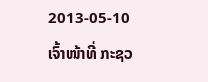2013-05-10
ເຈົ້າໜ້າທີ່ ກະຊວ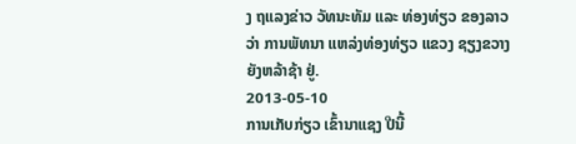ງ ຖແລງຂ່າວ ວັທນະທັມ ແລະ ທ່ອງທ່ຽວ ຂອງລາວ ວ່າ ການພັທນາ ແຫລ່ງທ່ອງທ່ຽວ ແຂວງ ຊຽງຂວາງ ຍັງຫລ້າຊ້າ ຢູ່.
2013-05-10
ການເກັບກ່ຽວ ເຂົ້ານາແຊງ ປີນີ້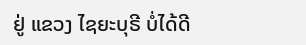ຢູ່ ແຂວງ ໄຊຍະບຸຣີ ບໍ່ໄດ້ດີ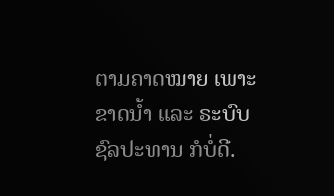ຕາມຄາດໝາຍ ເພາະຂາດນໍ້າ ແລະ ຣະບົບ ຊົລປະທານ ກໍບໍ່ດີ.